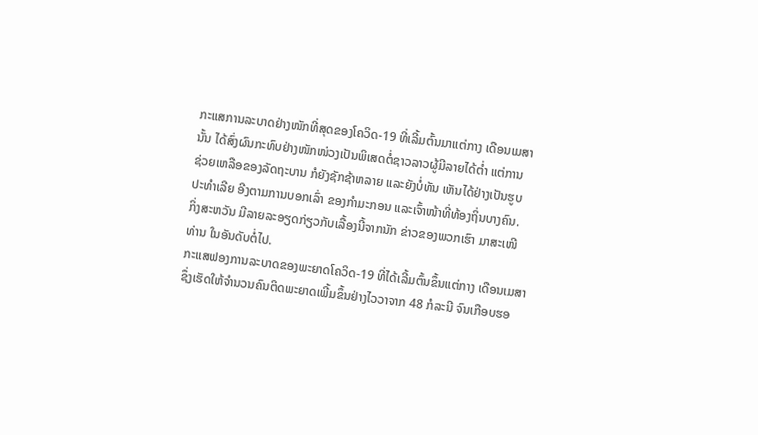ກະແສການລະບາດຢ່າງໜັກທີ່ສຸດຂອງໂຄວິດ-19 ທີ່ເລີ້ມຕົ້ນມາແຕ່ກາງ ເດືອນເມສາ
ນັ້ນ ໄດ້ສົ່ງຜົນກະທົບຢ່າງໜັກໜ່ວງເປັນພິເສດຕໍ່ຊາວລາວຜູ້ມີລາຍໄດ້ຕໍ່າ ແຕ່ການ
ຊ່ວຍເຫລືອຂອງລັດຖະບານ ກໍຍັງຊັກຊ້າຫລາຍ ແລະຍັງບໍ່ທັນ ເຫັນໄດ້ຢ່າງເປັນຮູບ
ປະທໍາເລີຍ ອີງຕາມການບອກເລົ່າ ຂອງກໍາມະກອນ ແລະເຈົ້າໜ້າທີ່ທ້ອງຖິ່ນບາງຄົນ.
ກິ່ງສະຫວັນ ມີລາຍລະອຽດກ່ຽວກັບເລື້ອງນີ້ຈາກນັກ ຂ່າວຂອງພວກເຮົາ ມາສະເໜີ
ທ່ານ ໃນອັນດັບຕໍ່ໄປ.
ກະແສຟອງການລະບາດຂອງພະຍາດໂຄວິດ-19 ທີ່ໄດ້ເລີ້ມຕົ້ນຂຶ້ນແຕ່ກາງ ເດືອນເມສາ
ຊຶ່ງເຮັດໃຫ້ຈໍານວນຄົນຕິດພະຍາດເພີ້ມຂຶ້ນຢ່າງໄວວາຈາກ 48 ກໍລະນີ ຈົນເກືອບຮອ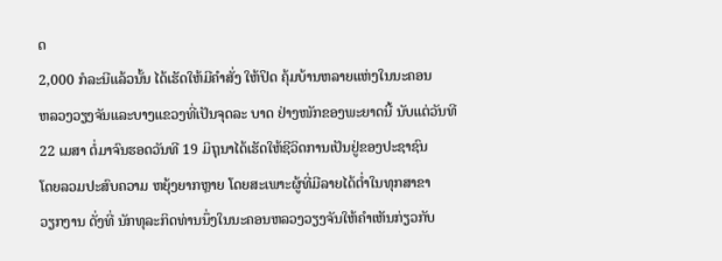ດ
2,000 ກໍລະນີແລ້ວນັ້ນ ໄດ້ເຮັດໃຫ້ມີຄໍາສັ່ງ ໃຫ້ປິດ ຄຸ້ມບ້ານຫລາຍແຫ່ງໃນນະຄອນ
ຫລວງວຽງຈັນແລະບາງແຂວງທີ່ເປັນຈຸດລະ ບາດ ຢ່າງໜັກຂອງພະຍາດນີ້ ນັບແຕ່ວັນທີ
22 ເມສາ ຕໍ່ມາຈົນຮອດວັນທີ 19 ມິຖຸນາໄດ້ເຮັດໃຫ້ຊີວິດການເປັນຢູ່ຂອງປະຊາຊົນ
ໂດຍລວມປະສົບຄວາມ ຫຍຸ້ງຍາກຫຼາຍ ໂດຍສະເພາະຜູ້ທີ່ມີລາຍໄດ້ຕໍ່າໃນທຸກສາຂາ
ວຽກງານ ດັ່ງທີ່ ນັກທຸລະກິດທ່ານນຶ່ງໃນນະຄອນຫລວງວຽງຈັນໃຫ້ຄໍາເຫັນກ່ຽວກັບ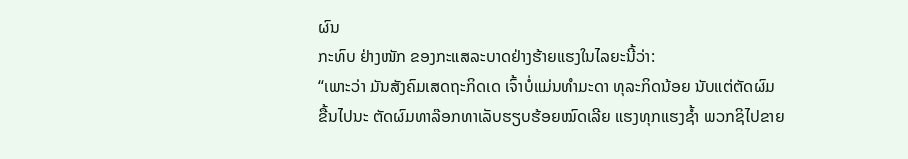ຜົນ
ກະທົບ ຢ່າງໜັກ ຂອງກະແສລະບາດຢ່າງຮ້າຍແຮງໃນໄລຍະນີ້ວ່າ:
“ເພາະວ່າ ມັນສັງຄົມເສດຖະກິດເດ ເຈົ້າບໍ່ແມ່ນທໍາມະດາ ທຸລະກິດນ້ອຍ ນັບແຕ່ຕັດຜົມ
ຂື້ນໄປນະ ຕັດຜົມທາລ໊ອກທາເລັບຮຽບຮ້ອຍໝົດເລີຍ ແຮງທຸກແຮງຊໍ້າ ພວກຊິໄປຂາຍ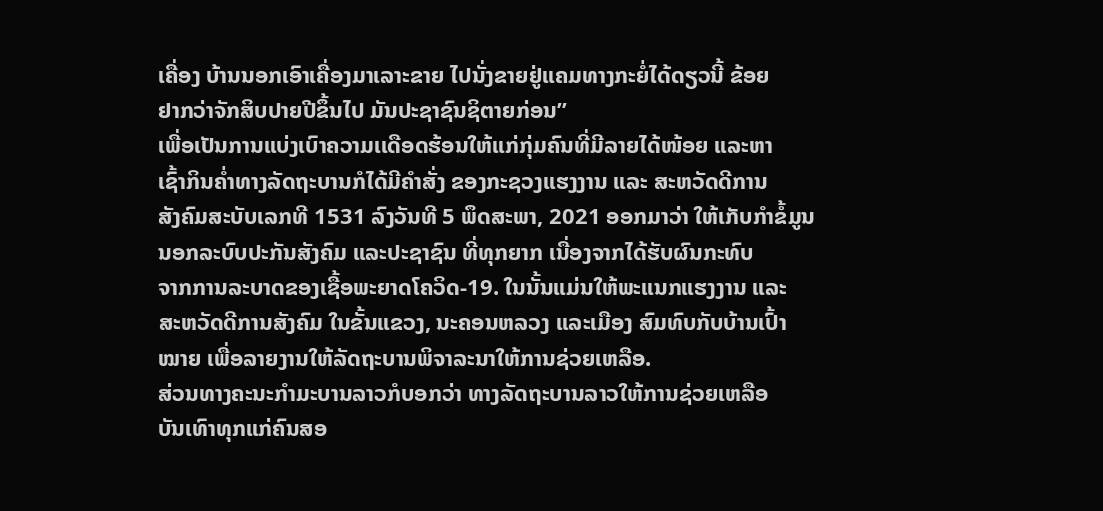ເຄື່ອງ ບ້ານນອກເອົາເຄື່ອງມາເລາະຂາຍ ໄປນັ່ງຂາຍຢູ່ແຄມທາງກະຍໍ່ໄດ້ດຽວນີ້ ຂ້ອຍ
ຢາກວ່າຈັກສິບປາຍປີຂຶ້ນໄປ ມັນປະຊາຊົນຊິຕາຍກ່ອນ”
ເພື່ອເປັນການແບ່ງເບົາຄວາມເເດືອດຮ້ອນໃຫ້ແກ່ກຸ່ມຄົນທີ່ມີລາຍໄດ້ໜ້ອຍ ແລະຫາ
ເຊົ້າກິນຄໍ່າທາງລັດຖະບານກໍໄດ້ມີຄໍາສັ່ງ ຂອງກະຊວງແຮງງານ ແລະ ສະຫວັດດີການ
ສັງຄົມສະບັບເລກທີ 1531 ລົງວັນທີ 5 ພຶດສະພາ, 2021 ອອກມາວ່າ ໃຫ້ເກັບກໍາຂໍ້ມູນ
ນອກລະບົບປະກັນສັງຄົມ ແລະປະຊາຊົນ ທີ່ທຸກຍາກ ເນື່ອງຈາກໄດ້ຮັບຜົນກະທົບ
ຈາກການລະບາດຂອງເຊື້ອພະຍາດໂຄວິດ-19. ໃນນັ້ນແມ່ນໃຫ້ພະແນກແຮງງານ ແລະ
ສະຫວັດດີການສັງຄົມ ໃນຂັ້ນແຂວງ, ນະຄອນຫລວງ ແລະເມືອງ ສົມທົບກັບບ້ານເປົ້າ
ໝາຍ ເພື່ອລາຍງານໃຫ້ລັດຖະບານພິຈາລະນາໃຫ້ການຊ່ວຍເຫລືອ.
ສ່ວນທາງຄະນະກໍາມະບານລາວກໍບອກວ່າ ທາງລັດຖະບານລາວໃຫ້ການຊ່ວຍເຫລືອ
ບັນເທົາທຸກແກ່ຄົນສອ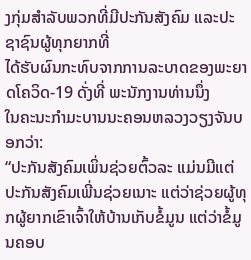ງກຸ່ມສໍາລັບພວກທີ່ມີປະກັນສັງຄົມ ແລະປະຊາຊົນຜູ້ທຸກຍາກທີ່
ໄດ້ຮັບຜົນກະທົບຈາກການລະບາດຂອງພະຍາດໂຄວິດ-19 ດັ່ງທີ່ ພະນັກງານທ່ານນຶ່ງ
ໃນຄະນະກໍາມະບານນະຄອນຫລວງວຽງຈັນບອກວ່າ:
“ປະກັນສັງຄົມເພິ່ນຊ່ວຍຕົ້ວລະ ແມ່ນມີແຕ່ປະກັນສັງຄົມເພີ່ນຊ່ວຍເນາະ ແຕ່ວ່າຊ່ວຍຜູ້ທຸກຜູ້ຍາກເຂົາເຈົ້າໃຫ້ບ້ານເກັບຂໍ້ມູນ ແຕ່ວ່າຂໍ້ມູນຄອບ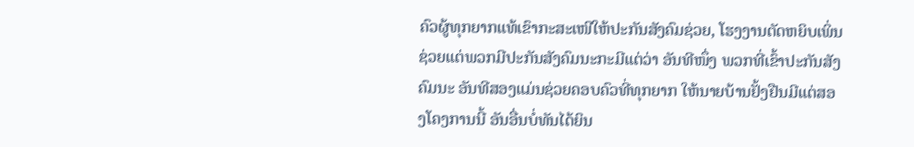ຄົວຜູ້ທຸກຍາກແທ້ເຂົາກະສະເໜີໃຫ້ປະກັນສັງຄົມຊ່ວຍ, ໂຮງງານຕັດຫຍິບເພິ່ນຊ່ວຍແຕ່ພວກມີປະກັນສັງຄົມນະກະມີແຕ່ວ່າ ອັນທີໜຶ່ງ ພວກທີ່ເຂົ້າປະກັນສັງຄົມນະ ອັນທີສອງແມ່ນຊ່ວຍຄອບຄົວທີ່ທຸກຍາກ ໃຫ້ນາຍບ້ານຢັ້ງຢືນມີແຕ່ສອງໂຄງການນີ້ ອັນອື່ນບໍ່ທັນໄດ້ຍິນ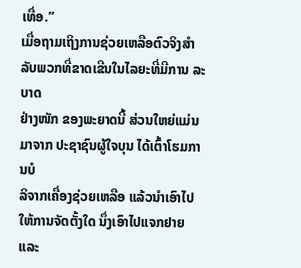ເທື່ອ.”
ເມື່ອຖາມເຖິງການຊ່ວຍເຫລືອຕົວຈິງສໍາລັບພວກທີ່ຂາດເຂີນໃນໄລຍະທີ່ມີການ ລະບາດ
ຢ່າງໜັກ ຂອງພະຍາດນີ້ ສ່ວນໃຫຍ່ແມ່ນມາຈາກ ປະຊາຊົນຜູ້ໃຈບຸນ ໄດ້ເຕົ້າໂຮມການບໍ
ລິຈາກເຄື່ອງຊ່ວຍເຫລືອ ແລ້ວນໍາເອົາໄປໃຫ້ການຈັດຕັ້ງໃດ ນຶ່ງເອົາໄປແຈກຢາຍ ແລະ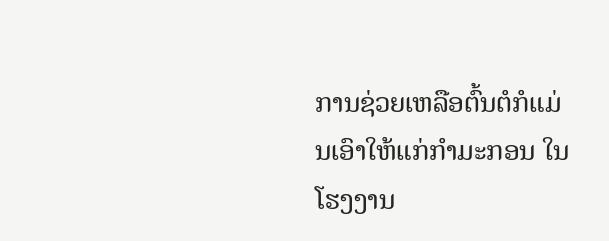ການຊ່ວຍເຫລືອຕົ້ນຕໍກໍແມ່ນເອົາໃຫ້ແກ່ກໍາມະກອນ ໃນໂຮງງານ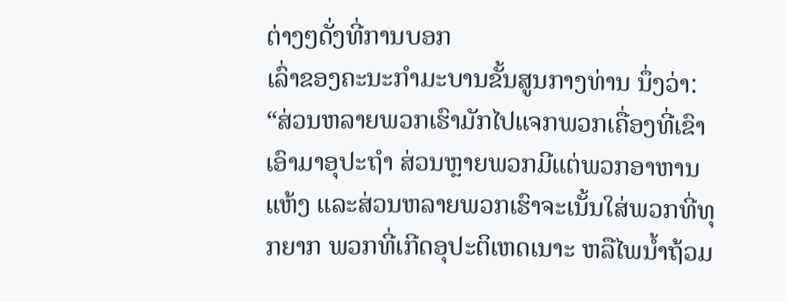ຕ່າງໆດັ່ງທີ່ການບອກ
ເລົ່າຂອງຄະນະກໍາມະບານຂັ້ນສູນກາງທ່ານ ນຶ່ງວ່າ:
“ສ່ວນຫລາຍພວກເຮົາມັກໄປແຈກພວກເຄື່ອງທີ່ເຂົາເອົາມາອຸປະຖໍາ ສ່ວນຫຼາຍພວກມີແຕ່ພວກອາຫານແຫ້ງ ແລະສ່ວນຫລາຍພວກເຮົາຈະເນັ້ນໃສ່ພວກທີ່ທຸກຍາກ ພວກທີ່ເກີດອຸປະຕິເຫດເນາະ ຫລືໄພນໍ້າຖ້ວມ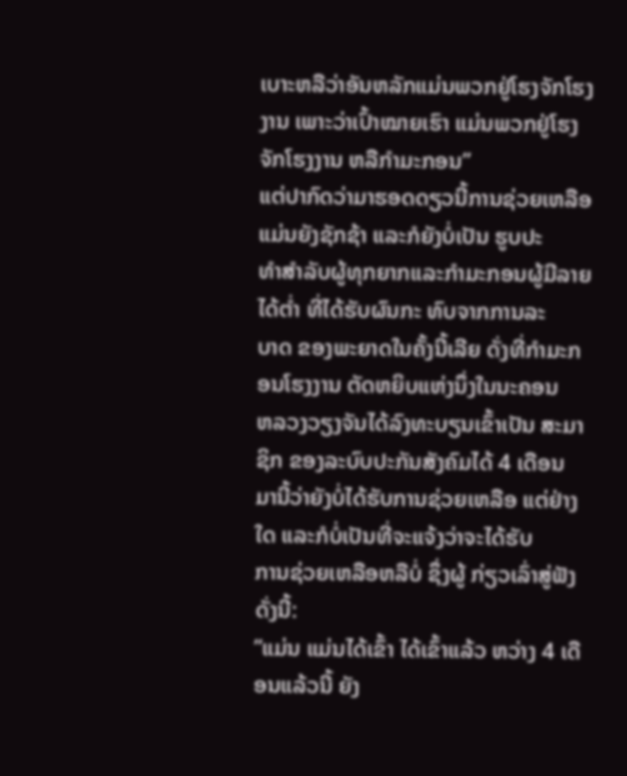ເບາະຫລືວ່າອັນຫລັກແມ່ນພວກຢູ່ໂຮງຈັກໂຮງງານ ເພາະວ່າເປົ້າໝາຍເຮົາ ແມ່ນພວກຢູ່ໂຮງຈັກໂຮງງານ ຫລືກໍາມະກອນ”
ແຕ່ປາກົດວ່າມາຮອດດຽວນີ້ການຊ່ວຍເຫລືອແມ່ນຍັງຊັກຊ້າ ແລະກໍຍັງບໍ່ເປັນ ຮູບປະ
ທໍາສໍາລັບຜູ້ທຸກຍາກແລະກໍາມະກອນຜູ້ມີລາຍໄດ້ຕໍ່າ ທີ່ໄດ້ຮັບຜົນກະ ທົບຈາກການລະ
ບາດ ຂອງພະຍາດໃນຄັ້ງນີ້ເລີຍ ດັ່ງທີ່ກໍາມະກອນໂຮງງານ ຕັດຫຍິບແຫ່ງນຶ່ງໃນນະຄອນ
ຫລວງວຽງຈັນໄດ້ລົງທະບຽນເຂົ້າເປັນ ສະມາຊິກ ຂອງລະບົບປະກັນສັງຄົມໄດ້ 4 ເດືອນ
ມານີ້ວ່າຍັງບໍ່ໄດ້ຮັບການຊ່ວຍເຫລືອ ແຕ່ຢ່າງໃດ ແລະກໍບໍ່ເປັນທີ່ຈະແຈ້ງວ່າຈະໄດ້ຮັບ
ການຊ່ວຍເຫລືອຫລືບໍ່ ຊຶ່ງຜູ້ ກ່ຽວເລົ່າສູ່ຟັງດັ່ງນີ້:
”ແມ່ນ ແມ່ນໄດ້ເຂົ້າ ໄດ້ເຂົ້າແລ້ວ ຫວ່າງ 4 ເດືອນແລ້ວນີ້ ຍັງ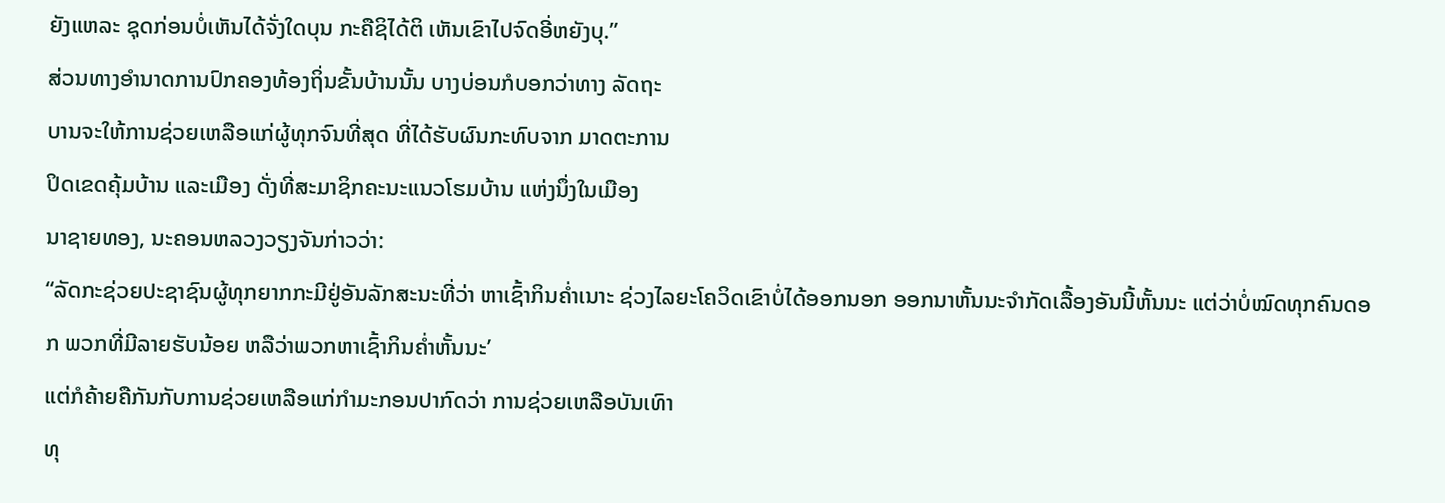ຍັງແຫລະ ຊຸດກ່ອນບໍ່ເຫັນໄດ້ຈັ່ງໃດບຸນ ກະຄືຊິໄດ້ຕິ ເຫັນເຂົາໄປຈົດອີ່ຫຍັງບຸ.”
ສ່ວນທາງອໍານາດການປົກຄອງທ້ອງຖິ່ນຂັ້ນບ້ານນັ້ນ ບາງບ່ອນກໍບອກວ່າທາງ ລັດຖະ
ບານຈະໃຫ້ການຊ່ວຍເຫລືອແກ່ຜູ້ທຸກຈົນທີ່ສຸດ ທີ່ໄດ້ຮັບຜົນກະທົບຈາກ ມາດຕະການ
ປິດເຂດຄຸ້ມບ້ານ ແລະເມືອງ ດັ່ງທີ່ສະມາຊິກຄະນະແນວໂຮມບ້ານ ແຫ່ງນຶ່ງໃນເມືອງ
ນາຊາຍທອງ, ນະຄອນຫລວງວຽງຈັນກ່າວວ່າ:
“ລັດກະຊ່ວຍປະຊາຊົນຜູ້ທຸກຍາກກະມີຢູ່ອັນລັກສະນະທີ່ວ່າ ຫາເຊົ້າກິນຄໍ່າເນາະ ຊ່ວງໄລຍະໂຄວິດເຂົາບໍ່ໄດ້ອອກນອກ ອອກນາຫັ້ນນະຈໍາກັດເລື້ອງອັນນີ້ຫັ້ນນະ ແຕ່ວ່າບໍ່ໝົດທຸກຄົນດອກ ພວກທີ່ມີລາຍຮັບນ້ອຍ ຫລືວ່າພວກຫາເຊົ້າກິນຄໍ່າຫັ້ນນະ’
ແຕ່ກໍຄ້າຍຄືກັນກັບການຊ່ວຍເຫລືອແກ່ກໍາມະກອນປາກົດວ່າ ການຊ່ວຍເຫລືອບັນເທົາ
ທຸ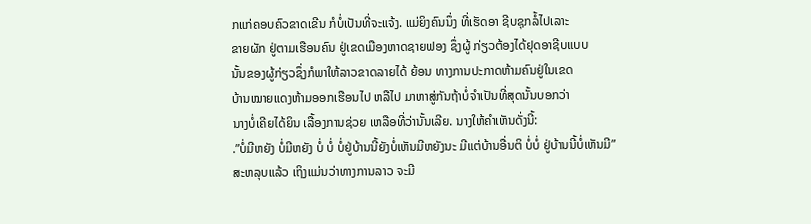ກແກ່ຄອບຄົວຂາດເຂີນ ກໍບໍ່ເປັນທີ່ຈະແຈ້ງ. ແມ່ຍິງຄົນນຶ່ງ ທີ່ເຮັດອາ ຊີບຊຸກລໍ້ໄປເລາະ
ຂາຍຜັກ ຢູ່ຕາມເຮືອນຄົນ ຢູ່ເຂດເມືອງຫາດຊາຍຟອງ ຊຶ່ງຜູ້ ກ່ຽວຕ້ອງໄດ້ຢຸດອາຊີບແບບ
ນັ້ນຂອງຜູ້ກ່ຽວຊຶ່ງກໍພາໃຫ້ລາວຂາດລາຍໄດ້ ຍ້ອນ ທາງການປະກາດຫ້າມຄົນຢູ່ໃນເຂດ
ບ້ານໝາຍແດງຫ້າມອອກເຮືອນໄປ ຫລືໄປ ມາຫາສູ່ກັນຖ້າບໍ່ຈໍາເປັນທີ່ສຸດນັ້ນບອກວ່າ
ນາງບໍ່ເຄີຍໄດ້ຍິນ ເລື້ອງການຊ່ວຍ ເຫລືອທີ່ວ່ານັ້ນເລີຍ. ນາງໃຫ້ຄໍາເຫັນດັ່ງນີ້:
.”ບໍ່ມີຫຍັງ ບໍ່ມີຫຍັງ ບໍ່ ບໍ່ ບໍ່ຢູ່ບ້ານນີ້ຍັງບໍ່ເຫັນມີຫຍັງນະ ມີແຕ່ບ້ານອື່ນຕິ ບໍ່ບໍ່ ຢູ່ບ້ານນີ້ບໍ່ເຫັນມີ”
ສະຫລຸບແລ້ວ ເຖິງແມ່ນວ່າທາງການລາວ ຈະມີ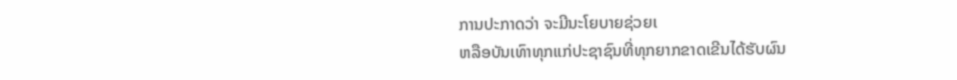ການປະກາດວ່າ ຈະມີນະໂຍບາຍຊ່ວຍເ
ຫລືອບັນເທົາທຸກແກ່ປະຊາຊົນທີ່ທຸກຍາກຂາດເຂີນໄດ້ຮັບຜົນ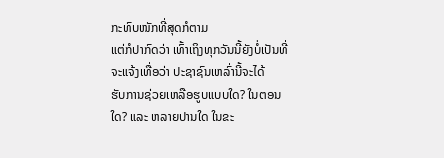ກະທົບໜັກທີ່ສຸດກໍຕາມ
ແຕ່ກໍປາກົດວ່າ ເທົ້າເຖິງທຸກວັນນີ້ຍັງບໍ່ເປັນທີ່ຈະແຈ້ງເທື່ອວ່າ ປະຊາຊົນເຫລົ່ານີ້ຈະໄດ້
ຮັບການຊ່ວຍເຫລືອຮູບແບບໃດ? ໃນຕອນໃດ? ແລະ ຫລາຍປານໃດ ໃນຂະ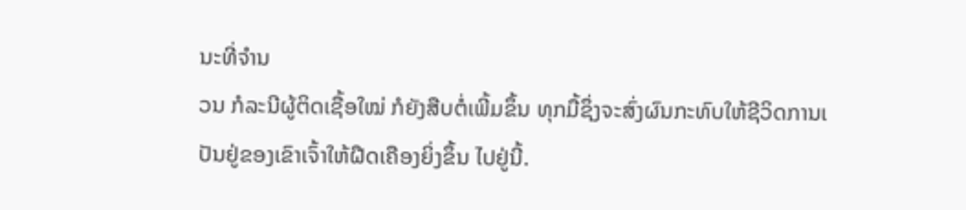ນະທີ່ຈໍານ
ວນ ກໍລະນີຜູ້ຕິດເຊື້ອໃໝ່ ກໍຍັງສືບຕໍ່ເພີ້ມຂຶ້ນ ທຸກມື້ຊຶ່ງຈະສົ່ງຜົນກະທົບໃຫ້ຊີວິດການເ
ປັນຢູ່ຂອງເຂົາເຈົ້າໃຫ້ຝືດເຄືອງຍິ່ງຂຶ້ນ ໄປຢູ່ນີ້.